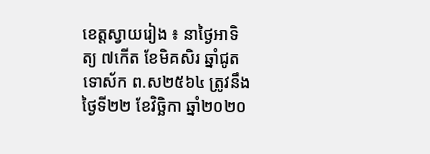ខេត្តស្វាយរៀង ៖ នាថ្ងៃអាទិត្យ ៧កើត ខែមិគសិរ ឆ្នាំជូត ទោស័ក ព.ស២៥៦៤ ត្រូវនឹង ថ្ងៃទី២២ ខែវិច្ឆិកា ឆ្នាំ២០២០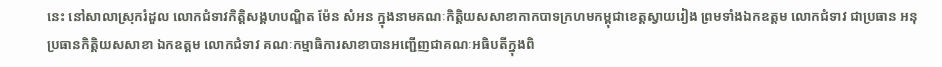នេះ នៅសាលាស្រុករំដួល លោកជំទាវកិត្តិសង្គហបណ្ឌិត ម៉ែន សំអន ក្នុងនាមគណៈកិត្តិយសសាខាកាកបាទក្រហមកម្ពុជាខេត្តស្វាយរៀង ព្រមទាំងឯកឧត្តម លោកជំទាវ ជាប្រធាន អនុប្រធានកិត្តិយសសាខា ឯកឧត្តម លោកជំទាវ គណៈកម្មាធិការសាខាបានអញ្ជើញជាគណៈអធិបតីក្នុងពិ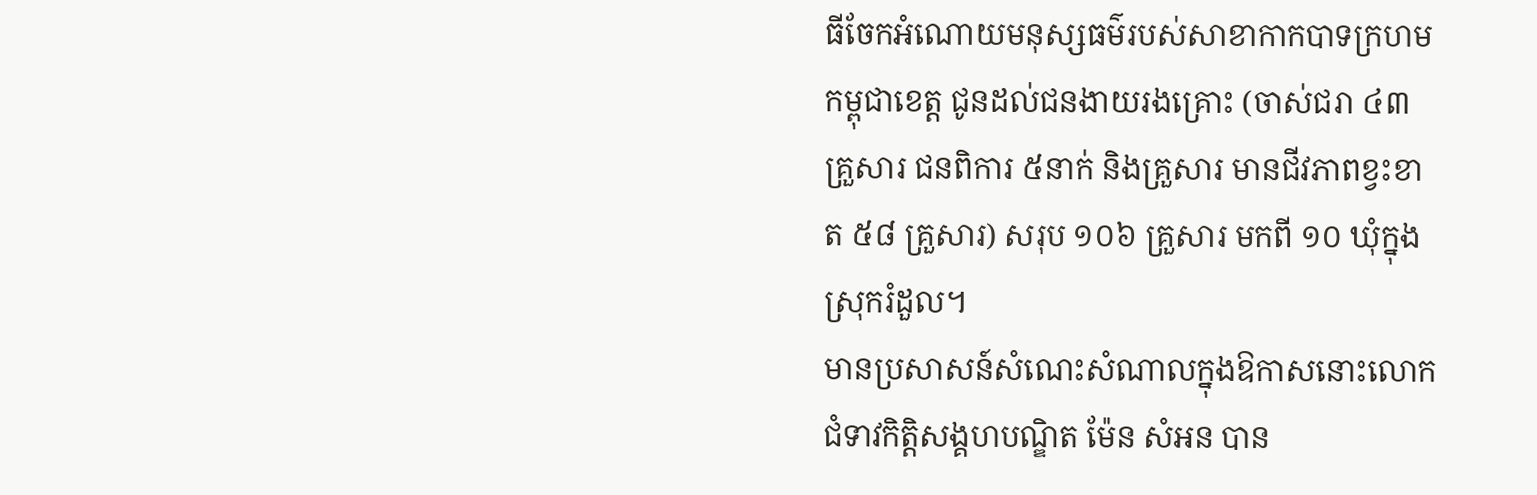ធីចែកអំណោយមនុស្សធម៌របស់សាខាកាកបាទក្រហមកម្ពុជាខេត្ត ជូនដល់ជនងាយរងគ្រោះ (ចាស់ជរា ៤៣ គ្រួសារ ជនពិការ ៥នាក់ និងគ្រួសារ មានជីវភាពខ្វះខាត ៥៨ គ្រួសារ) សរុប ១០៦ គ្រួសារ មកពី ១០ ឃុំក្នុងស្រុករំដួល។
មានប្រសាសន៍សំណេះសំណាលក្នុងឱកាសនោះលោកជំទាវកិត្តិសង្គហបណ្ឌិត ម៉ែន សំអន បាន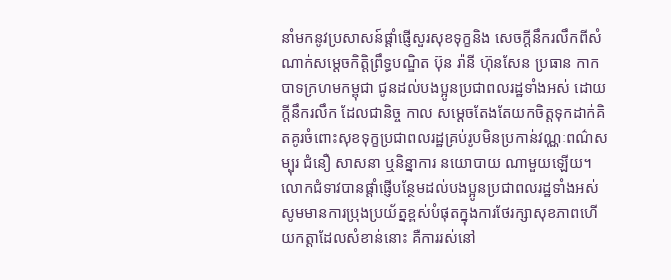នាំមកនូវប្រសាសន៍ផ្ដាំផ្ញើសួរសុខទុក្ខនិង សេចក្ដីនឹករលឹកពីសំណាក់សម្ដេចកិត្ដិព្រឹទ្ធបណ្ឌិត ប៊ុន រ៉ានី ហ៊ុនសែន ប្រធាន កាកបាទក្រហមកម្ពុជា ជូនដល់បងប្អូនប្រជាពលរដ្ឋទាំងអស់ ដោយក្តីនឹករលឹក ដែលជានិច្ច កាល សម្ដេចតែងតែយកចិត្តទុកដាក់គិតគូរចំពោះសុខទុក្ខប្រជាពលរដ្ឋគ្រប់រូបមិនប្រកាន់វណ្ណៈពណ៌សម្បុរ ជំនឿ សាសនា ឬនិន្នាការ នយោបាយ ណាមួយឡើយ។
លោកជំទាវបានផ្តាំផ្ញើបន្ថែមដល់បងប្អូនប្រជាពលរដ្ឋទាំងអស់សូមមានការប្រុងប្រយ័ត្នខ្ពស់បំផុតក្នុងការថែរក្សាសុខភាពហើយកត្តាដែលសំខាន់នោះ គឺការរស់នៅ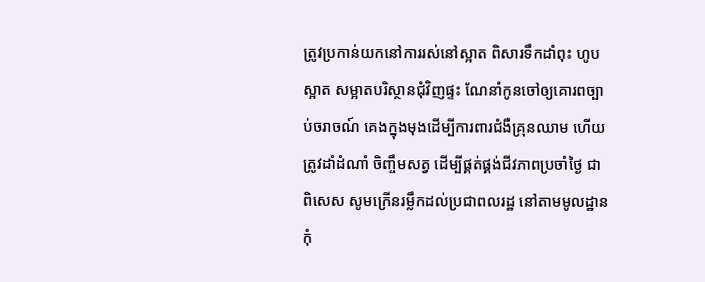ត្រូវប្រកាន់យកនៅការរស់នៅស្អាត ពិសារទឹកដាំពុះ ហូបស្អាត សម្អាតបរិស្ថានជុំវិញផ្ទះ ណែនាំកូនចៅឲ្យគោរពច្បាប់ចរាចណ៍ គេងក្នុងមុងដើម្បីការពារជំងឺគ្រុនឈាម ហើយត្រូវដាំដំណាំ ចិញ្ចឹមសត្វ ដើម្បីផ្គត់ផ្គង់ជីវភាពប្រចាំថ្ងៃ ជាពិសេស សូមក្រើនរម្លឹកដល់ប្រជាពលរដ្ឋ នៅតាមមូលដ្ឋាន កុំ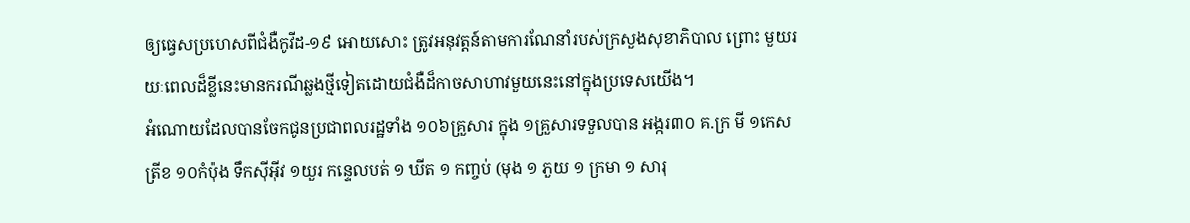ឲ្យធ្វេសប្រហេសពីជំងឺកូវីដ-១៩ អោយសោះ ត្រូវអនុវត្តន៍តាមការណែនាំរបស់ក្រសួងសុខាភិបាល ព្រោះ មួយរយៈពេលដ៏ខ្លីនេះមានករណីឆ្លងថ្មីទៀតដោយជំងឺដ៏កាចសាហាវមួយនេះនៅក្នុងប្រទេសយើង។
អំណោយដែលបានចែកជូនប្រជាពលរដ្ឋទាំង ១០៦គ្រួសារ ក្នុង ១គ្រួសារទទួលបាន អង្ករ៣០ គ.ក្រ មី ១កេស ត្រីខ ១០កំប៉ុង ទឹកស៊ីអ៊ីវ ១យួរ កន្ទេលបត់ ១ ឃីត ១ កញ្ចប់ (មុង ១ ភួយ ១ ក្រមា ១ សារុ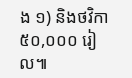ង ១) និងថវិកា ៥០,០០០ រៀល៕